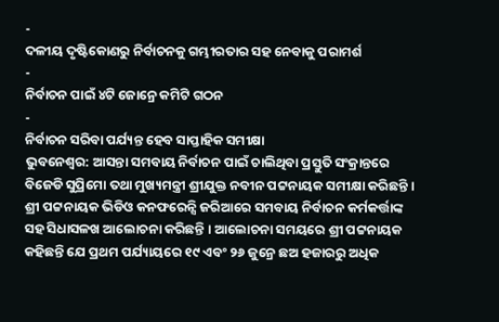-
ଦଳୀୟ ଦୃଷ୍ଟିକୋଣରୁ ନିର୍ବାଚନକୁ ଗମ୍ଭୀରତାର ସହ ନେବାକୁ ପରାମର୍ଶ
-
ନିର୍ବାଚନ ପାଇଁ ୪ଟି ଜୋନ୍ରେ କମିଟି ଗଠନ
-
ନିର୍ବାଚନ ସରିବା ପର୍ଯ୍ୟନ୍ତ ହେବ ସାପ୍ତାହିକ ସମୀକ୍ଷା
ଭୁବନେଶ୍ୱର: ଆସନ୍ତା ସମବାୟ ନିର୍ବାଚନ ପାଇଁ ଚାଲିଥିବା ପ୍ରସ୍ତୁତି ସଂକ୍ରାନ୍ତରେ ବିଜେଡି ସୁପ୍ରିମୋ ତଥା ମୁଖ୍ୟମନ୍ତ୍ରୀ ଶ୍ରୀଯୁକ୍ତ ନବୀନ ପଟ୍ଟନାୟକ ସମୀକ୍ଷା କରିଛନ୍ତି । ଶ୍ରୀ ପଟ୍ଟନାୟକ ଭିଡିଓ କନଫରେନ୍ସି ଜରିଆରେ ସମବାୟ ନିର୍ବାଚନ କର୍ମକର୍ତ୍ତାଙ୍କ ସହ ସିଧାସଳଖ ଆଲୋଚନା କରିଛନ୍ତି । ଆଲୋଚନା ସମୟରେ ଶ୍ରୀ ପଟ୍ଟନାୟକ କହିଛନ୍ତି ଯେ ପ୍ରଥମ ପର୍ଯ୍ୟାୟରେ ୧୯ ଏବଂ ୨୬ ଜୁନ୍ରେ ଛଅ ହଜାରରୁ ଅଧିକ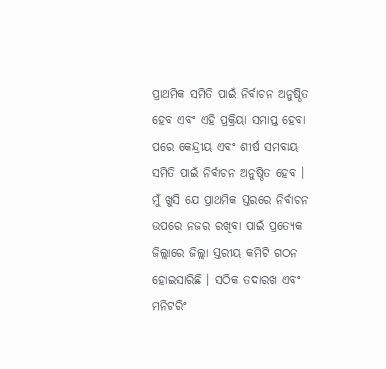ପ୍ରାଥମିକ ସମିତି ପାଇଁ ନିର୍ବାଚନ ଅନୁଷ୍ଠିତ ହେବ ଏବଂ ଏହି ପ୍ରକ୍ରିୟା ସମାପ୍ତ ହେବା ପରେ କେନ୍ଦ୍ରୀୟ ଏବଂ ଶୀର୍ଷ ସମବାୟ ସମିତି ପାଇଁ ନିର୍ବାଚନ ଅନୁଷ୍ଠିତ ହେବ ।
ମୁଁ ଖୁସି ଯେ ପ୍ରାଥମିକ ସ୍ତରରେ ନିର୍ବାଚନ ଉପରେ ନଜର ରଖିବା ପାଇଁ ପ୍ରତ୍ୟେକ ଜିଲ୍ଲାରେ ଜିଲ୍ଲା ସ୍ତରୀୟ କମିଟି ଗଠନ ହୋଇସାରିଛି । ସଠିକ ତଦାରଖ ଏବଂ ମନିଟରିଂ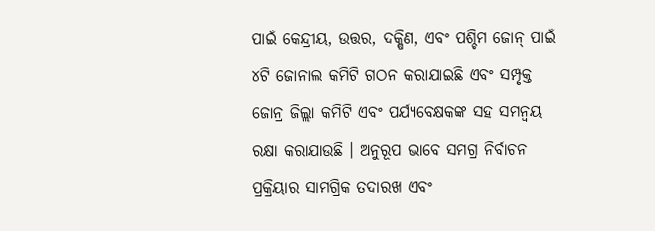ପାଇଁ କେନ୍ଦ୍ରୀୟ, ଉତ୍ତର, ଦକ୍ଷିଣ, ଏବଂ ପଶ୍ଚିମ ଜୋନ୍ ପାଇଁ ୪ଟି ଜୋନାଲ କମିଟି ଗଠନ କରାଯାଇଛି ଏବଂ ସମ୍ପୃକ୍ତ ଜୋନ୍ର ଜିଲ୍ଲା କମିଟି ଏବଂ ପର୍ଯ୍ୟବେକ୍ଷକଙ୍କ ସହ ସମନ୍ୱୟ ରକ୍ଷା କରାଯାଉଛି । ଅନୁରୂପ ଭାବେ ସମଗ୍ର ନିର୍ବାଚନ ପ୍ରକ୍ରିୟାର ସାମଗ୍ରିକ ତଦାରଖ ଏବଂ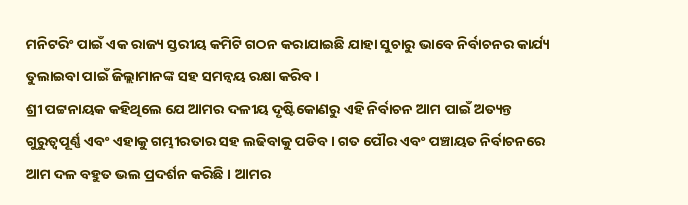ମନିଟରିଂ ପାଇଁ ଏକ ରାଜ୍ୟ ସ୍ତରୀୟ କମିଟି ଗଠନ କରାଯାଇଛି ଯାହା ସୁଚାରୁ ଭାବେ ନିର୍ବାଚନର କାର୍ଯ୍ୟ ତୁଲାଇବା ପାଇଁ ଜିଲ୍ଲାମାନଙ୍କ ସହ ସମନ୍ୱୟ ରକ୍ଷା କରିବ ।
ଶ୍ରୀ ପଟ୍ଟନାୟକ କହିଥିଲେ ଯେ ଆମର ଦଳୀୟ ଦୃଷ୍ଟିକୋଣରୁ ଏହି ନିର୍ବାଚନ ଆମ ପାଇଁ ଅତ୍ୟନ୍ତ ଗୁରୁତ୍ୱପୂର୍ଣ୍ଣ ଏବଂ ଏହାକୁ ଗମ୍ଭୀରତାର ସହ ଲଢିବାକୁ ପଡିବ । ଗତ ପୌର ଏବଂ ପଞ୍ଚାୟତ ନିର୍ବାଚନରେ ଆମ ଦଳ ବହୁତ ଭଲ ପ୍ରଦର୍ଶନ କରିଛି । ଆମର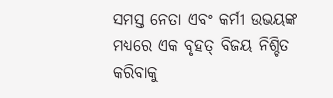ସମସ୍ତ ନେତା ଏବଂ କର୍ମୀ ଉଭୟଙ୍କ ମଧ୍ୟରେ ଏକ ବୃହତ୍ ବିଜୟ ନିଶ୍ଚିତ କରିବାକୁ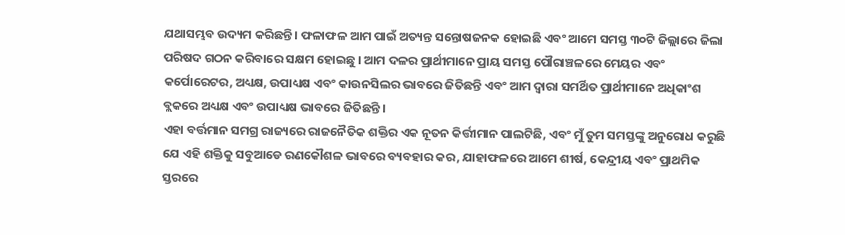ଯଥାସମ୍ଭବ ଉଦ୍ୟମ କରିଛନ୍ତି । ଫଳାଫଳ ଆମ ପାଇଁ ଅତ୍ୟନ୍ତ ସନ୍ତୋଷଜନକ ହୋଇଛି ଏବଂ ଆମେ ସମସ୍ତ ୩୦ଟି ଜିଲ୍ଲାରେ ଜିଲା ପରିଷଦ ଗଠନ କରିବାରେ ସକ୍ଷମ ହୋଇଛୁ । ଆମ ଦଳର ପ୍ରାର୍ଥୀମାନେ ପ୍ରାୟ ସମସ୍ତ ପୌରାଞ୍ଚଳରେ ମେୟର ଏବଂ କର୍ପୋରେଟର, ଅଧ୍ୟକ୍ଷ, ଉପାଧ୍ୟକ୍ଷ ଏବଂ କାଉନସିଲର ଭାବରେ ଜିତିଛନ୍ତି ଏବଂ ଆମ ଦ୍ୱାରା ସମର୍ଥିତ ପ୍ରାର୍ଥୀମାନେ ଅଧିକାଂଶ ବ୍ଲକରେ ଅଧ୍ୟକ୍ଷ ଏବଂ ଉପାଧ୍ୟକ୍ଷ ଭାବରେ ଜିତିଛନ୍ତି ।
ଏହା ବର୍ତ୍ତମାନ ସମଗ୍ର ରାଜ୍ୟରେ ରାଜନୈତିକ ଶକ୍ତିର ଏକ ନୂତନ କିର୍ତ୍ତୀମାନ ପାଲଟିଛି, ଏବଂ ମୁଁ ତୁମ ସମସ୍ତଙ୍କୁ ଅନୁରୋଧ କରୁଛି ଯେ ଏହି ଶକ୍ତିକୁ ସବୁଆଡେ ରଣକୌଶଳ ଭାବରେ ବ୍ୟବହାର କର, ଯାହାଫଳରେ ଆମେ ଶୀର୍ଷ, କେନ୍ଦ୍ରୀୟ ଏବଂ ପ୍ରାଥମିକ ସ୍ତରରେ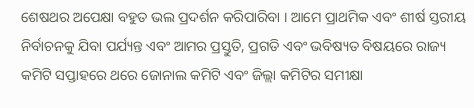ଶେଷଥର ଅପେକ୍ଷା ବହୁତ ଭଲ ପ୍ରଦର୍ଶନ କରିପାରିବା । ଆମେ ପ୍ରାଥମିକ ଏବଂ ଶୀର୍ଷ ସ୍ତରୀୟ ନିର୍ବାଚନକୁ ଯିବା ପର୍ଯ୍ୟନ୍ତ ଏବଂ ଆମର ପ୍ରସ୍ତୁତି, ପ୍ରଗତି ଏବଂ ଭବିଷ୍ୟତ ବିଷୟରେ ରାଜ୍ୟ କମିଟି ସପ୍ତାହରେ ଥରେ ଜୋନାଲ କମିଟି ଏବଂ ଜିଲ୍ଲା କମିଟିର ସମୀକ୍ଷା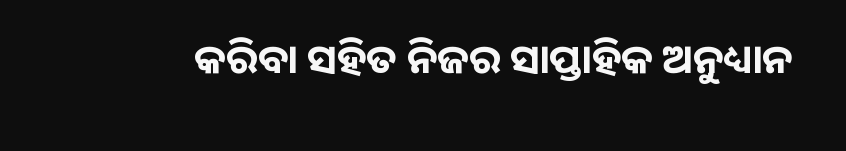କରିବା ସହିତ ନିଜର ସାପ୍ତାହିକ ଅନୁଧ୍ୟାନ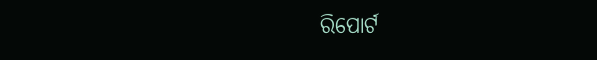ରିପୋର୍ଟ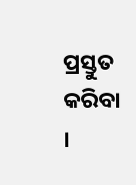ପ୍ରସ୍ତୁତ କରିବା ।